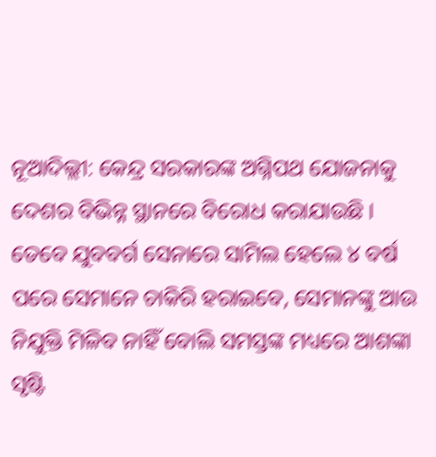ନୂଆଦିଲ୍ଲୀ: କେନ୍ଦ୍ର ସରକାରଙ୍କ ଅଗ୍ନିପଥ ଯୋଜନାକୁ ଦେଶର ବିଭିନ୍ନ ସ୍ଥାନରେ ବିରୋଧ କରାଯାଉଛି । ତେବେ ଯୁବବର୍ଗ ସେନାରେ ସାମିଲ ହେଲେ ୪ ବର୍ଷ ପରେ ସେମାନେ ଚାକିରି ହରାଇବେ, ସେମାନଙ୍କୁ ଆଉ ନିଯୁକ୍ତି ମିଳିବ ନାହିଁ ବୋଲି ସମସ୍ତଙ୍କ ମଧ୍ୟରେ ଆଶଙ୍କା ସୃଷ୍ଟି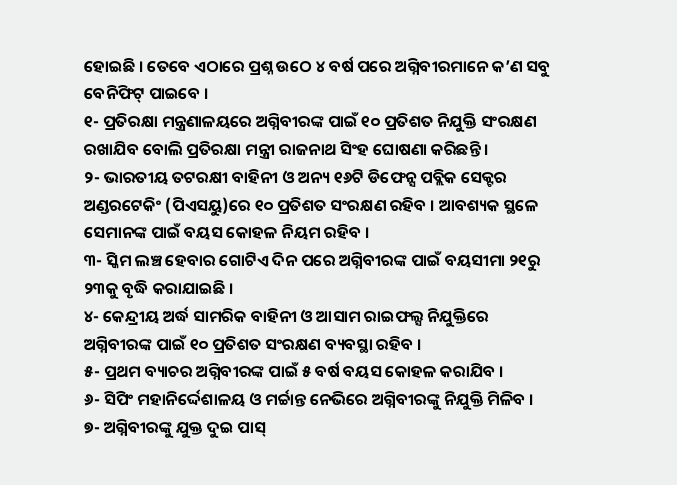ହୋଇଛି । ତେବେ ଏଠାରେ ପ୍ରଶ୍ନ ଉଠେ ୪ ବର୍ଷ ପରେ ଅଗ୍ନିବୀରମାନେ କ’ଣ ସବୁ ବେନିଫିଟ୍ ପାଇବେ ।
୧- ପ୍ରତିରକ୍ଷା ମନ୍ତ୍ରଣାଳୟରେ ଅଗ୍ନିବୀରଙ୍କ ପାଇଁ ୧୦ ପ୍ରତିଶତ ନିଯୁକ୍ତି ସଂରକ୍ଷଣ ରଖାଯିବ ବୋଲି ପ୍ରତିରକ୍ଷା ମନ୍ତ୍ରୀ ରାଜନାଥ ସିଂହ ଘୋଷଣା କରିଛନ୍ତି ।
୨- ଭାରତୀୟ ତଟରକ୍ଷୀ ବାହିନୀ ଓ ଅନ୍ୟ ୧୬ଟି ଡିଫେନ୍ସ ପବ୍ଲିକ ସେକ୍ଟର ଅଣ୍ଡରଟେକିଂ (ପିଏସୟୁ)ରେ ୧୦ ପ୍ରତିଶତ ସଂରକ୍ଷଣ ରହିବ । ଆବଶ୍ୟକ ସ୍ଥଳେ ସେମାନଙ୍କ ପାଇଁ ବୟସ କୋହଳ ନିୟମ ରହିବ ।
୩- ସ୍କିମ ଲଞ୍ଚ ହେବାର ଗୋଟିଏ ଦିନ ପରେ ଅଗ୍ନିବୀରଙ୍କ ପାଇଁ ବୟସୀମା ୨୧ରୁ ୨୩କୁ ବୃଦ୍ଧି କରାଯାଇଛି ।
୪- କେନ୍ଦ୍ରୀୟ ଅର୍ଦ୍ଧ ସାମରିକ ବାହିନୀ ଓ ଆସାମ ରାଇଫଲ୍ସ ନିଯୁକ୍ତିରେ ଅଗ୍ନିବୀରଙ୍କ ପାଇଁ ୧୦ ପ୍ରତିଶତ ସଂରକ୍ଷଣ ବ୍ୟବସ୍ଥା ରହିବ ।
୫- ପ୍ରଥମ ବ୍ୟାଚର ଅଗ୍ନିବୀରଙ୍କ ପାଇଁ ୫ ବର୍ଷ ବୟସ କୋହଳ କରାଯିବ ।
୬- ସିପିଂ ମହାନିର୍ଦ୍ଦେଶାଳୟ ଓ ମର୍ଚ୍ଚାନ୍ତ ନେଭିରେ ଅଗ୍ନିବୀରଙ୍କୁ ନିଯୁକ୍ତି ମିଳିବ ।
୭- ଅଗ୍ନିବୀରଙ୍କୁ ଯୁକ୍ତ ଦୁଇ ପାସ୍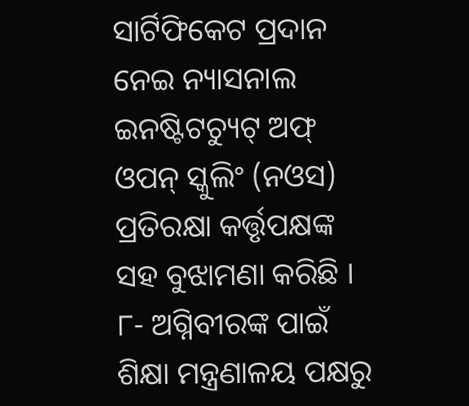ସାର୍ଟିଫିକେଟ ପ୍ରଦାନ ନେଇ ନ୍ୟାସନାଲ ଇନଷ୍ଟିଟଚ୍ୟୁଟ୍ ଅଫ୍ ଓପନ୍ ସ୍କୁଲିଂ (ନଓସ) ପ୍ରତିରକ୍ଷା କର୍ତ୍ତୃପକ୍ଷଙ୍କ ସହ ବୁଝାମଣା କରିଛି ।
୮- ଅଗ୍ନିବୀରଙ୍କ ପାଇଁ ଶିକ୍ଷା ମନ୍ତ୍ରଣାଳୟ ପକ୍ଷରୁ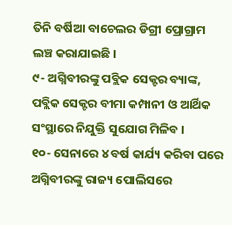ତିନି ବର୍ଷିଆ ବାଚେଲର ଡିଗ୍ରୀ ପ୍ରୋଗ୍ରାମ ଲଞ୍ଚ କରାଯାଇଛି ।
୯- ଅଗ୍ନିବୀରଙ୍କୁ ପବ୍ଲିକ ସେକ୍ଟର ବ୍ୟାଙ୍କ, ପବ୍ଲିକ ସେକ୍ଟର ବୀମା କମ୍ପାନୀ ଓ ଆର୍ଥିକ ସଂସ୍ଥାରେ ନିଯୁକ୍ତି ସୁଯୋଗ ମିଳିବ ।
୧୦- ସେନାରେ ୪ ବର୍ଷ କାର୍ଯ୍ୟ କରିବା ପରେ ଅଗ୍ନିବୀରଙ୍କୁ ରାଜ୍ୟ ପୋଲିସରେ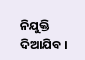ନିଯୁକ୍ତି ଦିଆଯିବ ।